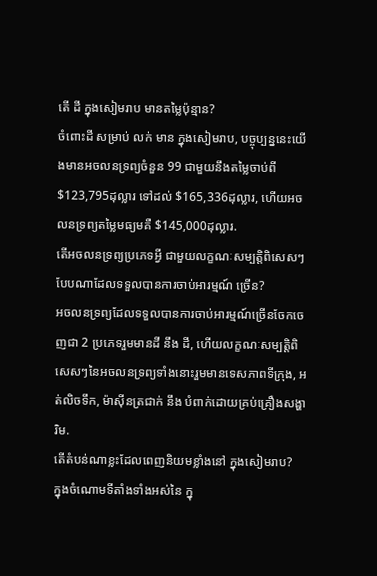តើ ដី ក្នុងសៀមរាប មានតម្លៃប៉ុន្មាន?
ចំពោះដី សម្រាប់ លក់ មាន ក្នុងសៀមរាប, បច្ចុប្បន្ននេះយើងមានអចលនទ្រព្យចំនួន 99 ជាមួយនឹងតម្លៃចាប់ពី $123,795ដុល្លារ ទៅដល់ $165,336ដុល្លារ, ហើយអចលនទ្រព្យតម្លៃមធ្យមគឺ $145,000ដុល្លារ.
តើអចលនទ្រព្យប្រភេទអ្វី ជាមួយលក្ខណៈសម្បត្តិពិសេសៗបែបណាដែលទទួលបានការចាប់អារម្មណ៍ ច្រើន?
អចលនទ្រព្យដែលទទួលបានការចាប់អារម្មណ៍ច្រើនចែកចេញជា 2 ប្រភេទរួមមានដី នឹង ដី, ហើយលក្ខណៈសម្បត្តិពិសេសៗនៃអចលនទ្រព្យទាំងនោះរួមមានទេសភាពទីក្រុង, អត់លិចទឹក, ម៉ាស៊ីនត្រជាក់ នឹង បំពាក់ដោយគ្រប់គ្រឿងសង្ហារិម.
តើតំបន់ណាខ្លះដែលពេញនិយមខ្លាំងនៅ ក្នុងសៀមរាប?
ក្នុងចំណោមទីតាំងទាំងអស់នៃ ក្នុ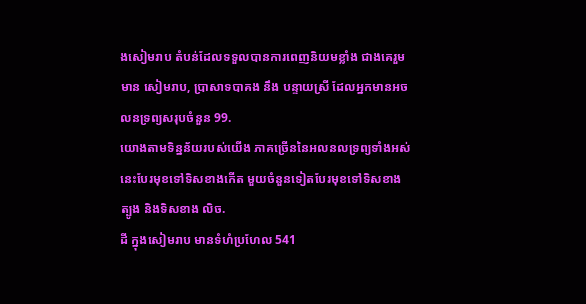ងសៀមរាប តំបន់ដែលទទួលបានការពេញនិយមខ្លាំង ជាងគេរួមមាន សៀមរាប, ប្រាសាទបាគង នឹង បន្ទាយស្រី ដែលអ្នកមានអចលនទ្រព្យសរុបចំនួន 99.
យោងតាមទិន្នន័យរបស់យើង ភាគច្រើននៃអលនលទ្រព្យទាំងអស់នេះបែរមុខទៅទិសខាងកើត មួយចំនួនទៀតបែរមុខទៅទិសខាង ត្បូង និងទិសខាង លិច.
ដី ក្នុងសៀមរាប មានទំហំប្រហែល 541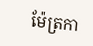ម៉ែត្រកា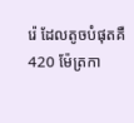រ៉េ ដែលតូចបំផុតគឺ 420 ម៉ែត្រកា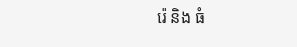រ៉េ និង ធំ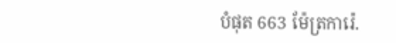បំផុត 663 ម៉ែត្រការ៉េ.